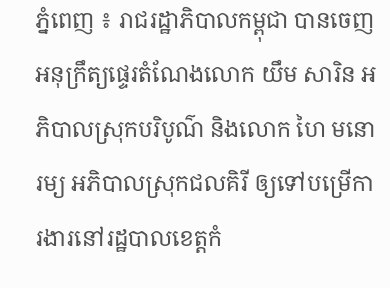ភ្នំពេញ ៖ រាជរដ្ឋាភិបាលកម្ពុជា បានចេញអនុក្រឹត្យផ្ទេរតំណែងលោក យឹម សារិន អភិបាលស្រុកបរិបូណ៌ និងលោក ហៃ មនោរម្យ អភិបាលស្រុកជលគិរី ឲ្យទៅបម្រើការងារនៅរដ្ឋបាលខេត្តកំ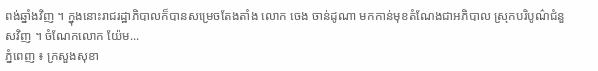ពង់ឆ្នាំងវិញ ។ ក្នុងនោះរាជរដ្ឋាភិបាលក៏បានសម្រេចតែងតាំង លោក ចេង ចាន់ដូណា មកកាន់មុខតំណែងជាអភិបាល ស្រុកបរិបូណ៌ជំនួសវិញ ។ ចំណែកលោក យ៉ែម...
ភ្នំពេញ ៖ ក្រសួងសុខា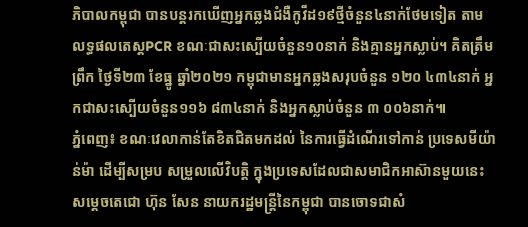ភិបាលកម្ពុជា បានបន្តរកឃើញអ្នកឆ្លងជំងឺកូវីដ១៩ថ្មីចំនួន៤នាក់ថែមទៀត តាមលទ្ធផលតេស្តPCR ខណៈជាសះស្បើយចំនួន១០នាក់ និងគ្មានអ្នកស្លាប់។ គិតត្រឹមព្រឹក ថ្ងៃទី២៣ ខែធ្នូ ឆ្នាំ២០២១ កម្ពុជាមានអ្នកឆ្លងសរុបចំនួន ១២០ ៤៣៤នាក់ អ្នកជាសះស្បើយចំនួន១១៦ ៨៣៤នាក់ និងអ្នកស្លាប់ចំនួន ៣ ០០៦នាក់៕
ភ្នំពេញ៖ ខណៈវេលាកាន់តែខិតជិតមកដល់ នៃការធ្វើដំណើរទៅកាន់ ប្រទេសមីយ៉ាន់ម៉ា ដើម្បីសម្រប សម្រួលលើវិបត្តិ ក្នុងប្រទេសដែលជាសមាជិកអាស៊ានមួយនេះ សម្ដេចតេជោ ហ៊ុន សែន នាយករដ្ឋមន្រ្តីនៃកម្ពុជា បានចោទជាសំ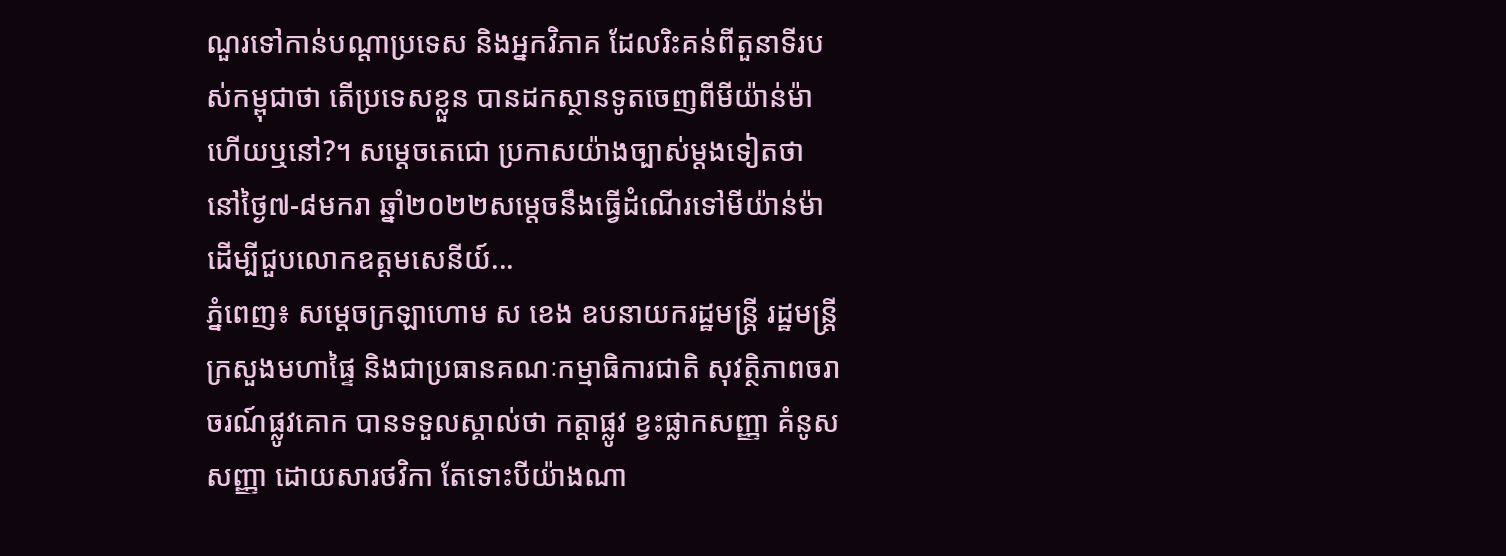ណួរទៅកាន់បណ្ដាប្រទេស និងអ្នកវិភាគ ដែលរិះគន់ពីតួនាទីរបស់កម្ពុជាថា តើប្រទេសខ្លួន បានដកស្ថានទូតចេញពីមីយ៉ាន់ម៉ា ហើយឬនៅ?។ សម្តេចតេជោ ប្រកាសយ៉ាងច្បាស់ម្តងទៀតថា នៅថ្ងៃ៧-៨មករា ឆ្នាំ២០២២សម្តេចនឹងធ្វើដំណើរទៅមីយ៉ាន់ម៉ា ដើម្បីជួបលោកឧត្តមសេនីយ៍...
ភ្នំពេញ៖ សម្ដេចក្រឡាហោម ស ខេង ឧបនាយករដ្ឋមន្ត្រី រដ្ឋមន្ត្រីក្រសួងមហាផ្ទៃ និងជាប្រធានគណៈកម្មាធិការជាតិ សុវត្ថិភាពចរាចរណ៍ផ្លូវគោក បានទទួលស្គាល់ថា កត្តាផ្លូវ ខ្វះផ្លាកសញ្ញា គំនូសសញ្ញា ដោយសារថវិកា តែទោះបីយ៉ាងណា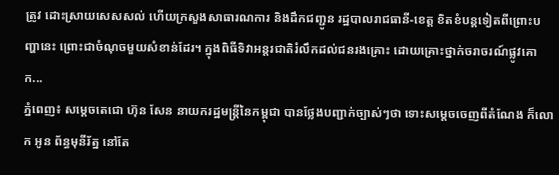ត្រូវ ដោះស្រាយសេសសល់ ហើយក្រសួងសាធារណការ និងដឹកជញ្ជូន រដ្ឋបាលរាជធានី-ខេត្ត ខិតខំបន្ដទៀតពីព្រោះបញ្ហានេះ ព្រោះជាចំណុចមួយសំខាន់ដែរ។ ក្នុងពិធីទិវាអន្តរជាតិរំលឹកដល់ជនរងគ្រោះ ដោយគ្រោះថ្នាក់ចរាចរណ៍ផ្លូវគោក...
ភ្នំពេញ៖ សម្ដេចតេជោ ហ៊ុន សែន នាយករដ្ឋមន្ត្រីនៃកម្ពុជា បានថ្លែងបញ្ជាក់ច្បាស់ៗថា ទោះសម្ដេចចេញពីតំណែង ក៏លោក អូន ព័ន្ធមុនីរ័ត្ន នៅតែ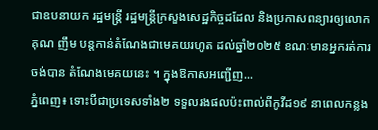ជាឧបនាយក រដ្ឋមន្ត្រី រដ្ឋមន្ត្រីក្រសួងសេដ្ឋកិច្ចដដែល និងប្រកាសពន្យារឲ្យលោក គុណ ញឹម បន្តកាន់តំណែងជាមេគយរហូត ដល់ឆ្នាំ២០២៥ ខណៈមានអ្នករត់ការចង់បាន តំណែងមេគយនេះ ។ ក្នុងឱកាសអញ្ជើញ...
ភ្នំពេញ៖ ទោះបីជាប្រទេសទាំង២ ទទួលរងផលប៉ះពាល់ពីកូវីដ១៩ នាពេលកន្លង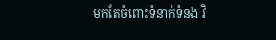មកតែចំពោះទំនាក់ទំនង វិ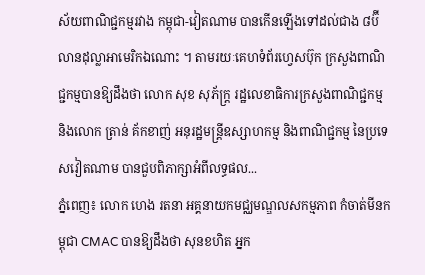ស័យពាណិជ្ជកម្មរវាង កម្ពុជា-វៀតណាម បានកើនឡើងទៅដល់ជាង ៨ប៊ីលានដុល្លាអាមេរិកឯណោះ ។ តាមរយៈគេហទំព័រហ្វេសប៊ុក ក្រសួងពាណិជ្ជកម្មបានឱ្យដឹងថា លោក សុខ សុភ័ក្រ្ដ រដ្ឋលេខាធិការក្រសួងពាណិជ្ជកម្ម និងលោក ត្រាន់ គ័កខាញ់ អនុរដ្ឋមន្ត្រីឧស្សាហកម្ម និងពាណិជ្ជកម្ម នៃប្រទេសវៀតណាម បានជួបពិភាក្សាអំពីលទ្ធផល...
ភ្នំពេញ៖ លោក ហេង រតនា អគ្គនាយកមជ្ឈមណ្ឌលសកម្មភាព កំចាត់មីនកម្ពុជា CMAC បានឱ្យដឹងថា សុនខហិត អ្នក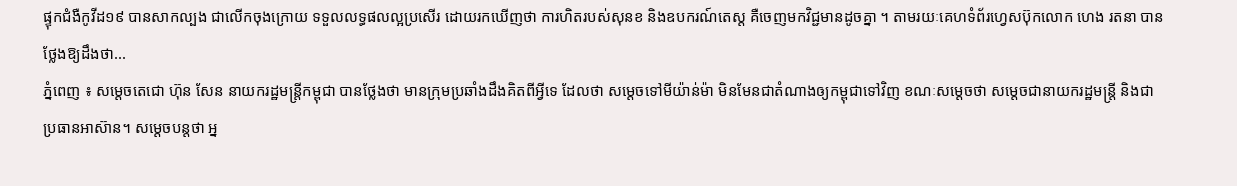ផ្ទុកជំងឺកូវីដ១៩ បានសាកល្បង ជាលើកចុងក្រោយ ទទួលលទ្ធផលល្អប្រសើរ ដោយរកឃើញថា ការហិតរបស់សុនខ និងឧបករណ៍តេស្ដ គឺចេញមកវិជ្ជមានដូចគ្នា ។ តាមរយៈគេហទំព័រហ្វេសប៊ុកលោក ហេង រតនា បានថ្លែងឱ្យដឹងថា...
ភ្នំពេញ ៖ សម្តេចតេជោ ហ៊ុន សែន នាយករដ្ឋមន្រ្តីកម្ពុជា បានថ្លែងថា មានក្រុមប្រឆាំងដឹងគិតពីអ្វីទេ ដែលថា សម្តេចទៅមីយ៉ាន់ម៉ា មិនមែនជាតំណាងឲ្យកម្ពុជាទៅវិញ ខណៈសម្តេចថា សម្តេចជានាយករដ្ឋមន្រ្តី និងជាប្រធានអាស៊ាន។ សម្តេចបន្តថា អ្ន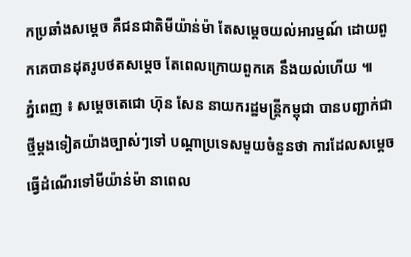កប្រឆាំងសម្តេច គឺជនជាតិមីយ៉ាន់ម៉ា តែសម្តេចយល់អារម្មណ៍ ដោយពួកគេបានដុតរូបថតសម្តេច តែពេលក្រោយពួកគេ នឹងយល់ហើយ ៕
ភ្នំពេញ ៖ សម្តេចតេជោ ហ៊ុន សែន នាយករដ្ឋមន្រ្តីកម្ពុជា បានបញ្ជាក់ជាថ្មីម្តងទៀតយ៉ាងច្បាស់ៗទៅ បណ្តាប្រទេសមួយចំនួនថា ការដែលសម្តេចធ្វើដំណើរទៅមីយ៉ាន់ម៉ា នាពេល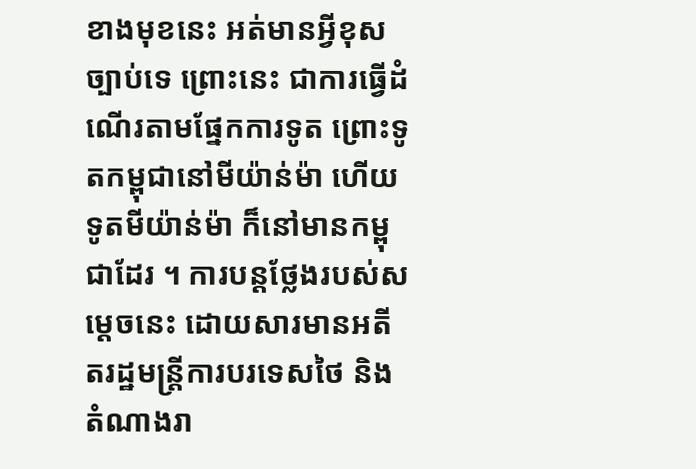ខាងមុខនេះ អត់មានអី្វខុសច្បាប់ទេ ព្រោះនេះ ជាការធ្វើដំណើរតាមផ្នែកការទូត ព្រោះទូតកម្ពុជានៅមីយ៉ាន់ម៉ា ហើយទូតមីយ៉ាន់ម៉ា ក៏នៅមានកម្ពុជាដែរ ។ ការបន្តថ្លែងរបស់សម្តេចនេះ ដោយសារមានអតីតរដ្ឋមន្រ្តីការបរទេសថៃ និងតំណាងរា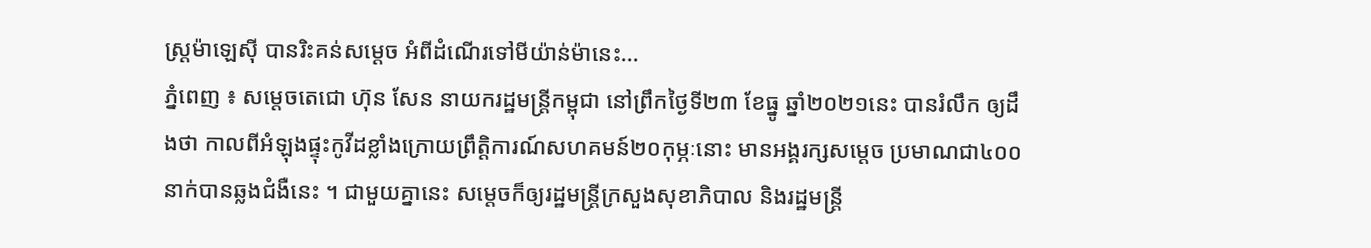ស្រ្តម៉ាឡេស៊ី បានរិះគន់សម្តេច អំពីដំណើរទៅមីយ៉ាន់ម៉ានេះ...
ភ្នំពេញ ៖ សម្តេចតេជោ ហ៊ុន សែន នាយករដ្ឋមន្រ្តីកម្ពុជា នៅព្រឹកថ្ងៃទី២៣ ខែធ្នូ ឆ្នាំ២០២១នេះ បានរំលឹក ឲ្យដឹងថា កាលពីអំឡុងផ្ទុះកូវីដខ្លាំងក្រោយព្រឹត្តិការណ៍សហគមន៍២០កុម្ភៈនោះ មានអង្គរក្សសម្តេច ប្រមាណជា៤០០នាក់បានឆ្លងជំងឺនេះ ។ ជាមួយគ្នានេះ សម្តេចក៏ឲ្យរដ្ឋមន្រ្តីក្រសួងសុខាភិបាល និងរដ្ឋមន្រ្តី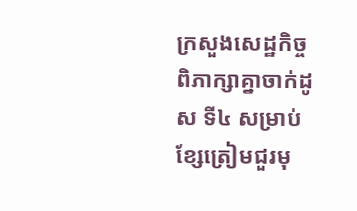ក្រសួងសេដ្ឋកិច្ច ពិភាក្សាគ្នាចាក់ដូស ទី៤ សម្រាប់ខ្សែត្រៀមជួរមុ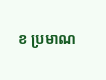ខ ប្រមាណ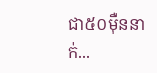ជា៥០ម៉ឺននាក់...